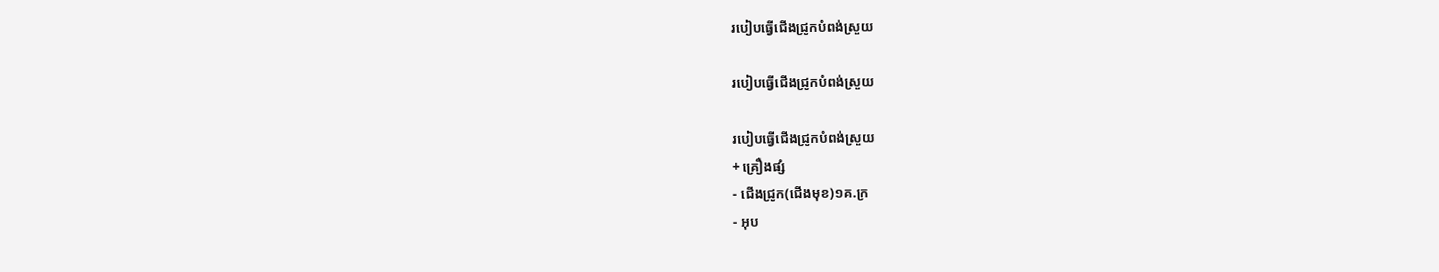របៀបធ្វើជើងជ្រូកបំពង់ស្រួយ

របៀបធ្វើជើងជ្រូកបំពង់ស្រួយ

របៀបធ្វើជើងជ្រូកបំពង់ស្រួយ
+ គ្រឿងផ្សំ
- ជើងជ្រូក(ជើងមុខ)១គ.ក្រ
- អុប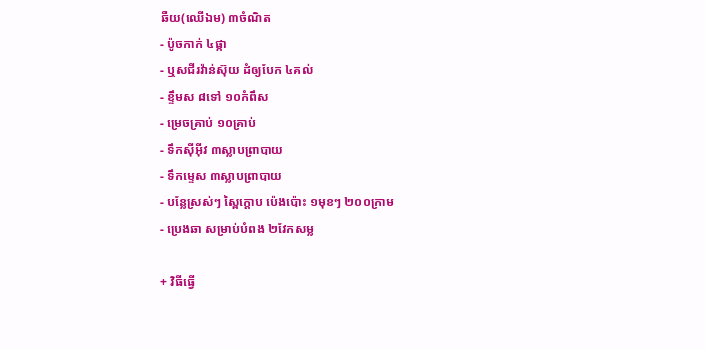ឆឺយ(ឈើឯម) ៣ចំណិត
- ប៉ូចកាក់ ៤ផ្កា
- ឬសជីរវ៉ាន់ស៊ុយ ដំឲ្យបែក ៤គល់
- ខ្ទឹមស ៨ទៅ ១០កំពឹស
- ម្រេចគ្រាប់ ១០គ្រាប់
- ទឹកស៊ីអ៊ីវ ៣ស្លាបព្រាបាយ
- ទឹកម្ទេស ៣ស្លាបព្រាបាយ
- បន្លែស្រស់ៗ ស្ពៃក្ដោប ប៉េងប៉ោះ ១មុខៗ ២០០ក្រាម
- ប្រេងឆា សម្រាប់បំពង ២វែកសម្ល

+ វិធីធ្វើ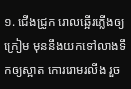១. ជើងជ្រូក រោលឆ្អើរភ្លើងឲ្យក្រៀម មុននឹងយកទៅលាងទឹកឲ្យស្អាត កោររោមរលីង រួច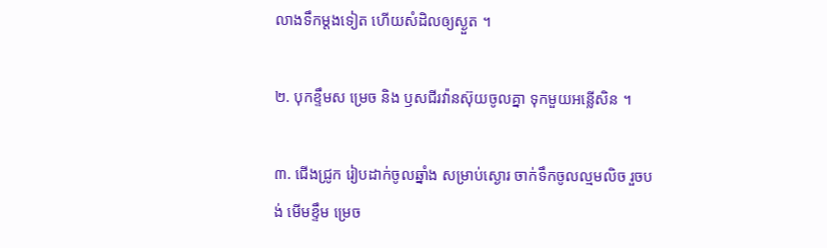លាងទឹកម្ដងទៀត ហើយសំដិលឲ្យស្ងួត ។

២. បុកខ្ទឹមស ម្រេច និង ឫសជីរវ៉ានស៊ុយចូលគ្នា ទុកមួយអន្លើសិន ។

៣. ជើងជ្រូក រៀបដាក់ចូលឆ្នាំង សម្រាប់ស្ងោរ ចាក់ទឹកចូលល្មមលិច រួចបង់ មើមខ្ទឹម ម្រេច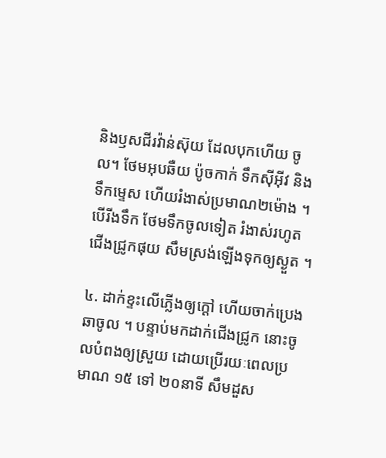និងឫសជីរវ៉ាន់ស៊ុយ ដែលបុកហើយ ចូល។ ថែមអុបឆឺយ ប៉ូចកាក់ ទឹកស៊ីអ៊ីវ និងទឹកម្ទេស ហើយរំងាស់ប្រមាណ២ម៉ោង ។ បើរីងទឹក ថែមទឹកចូលទៀត រំងាស់រហូតជើងជ្រូកផុយ សឹមស្រង់ឡើងទុកឲ្យស្ងួត ។

៤. ដាក់ខ្ទះលើភ្លើងឲ្យក្ដៅ ហើយចាក់ប្រេងឆាចូល ។ បន្ទាប់មកដាក់ជើងជ្រូក នោះចូលបំពងឲ្យស្រួយ ដោយប្រើរយៈពេលប្រមាណ ១៥ ទៅ ២០នាទី សឹមដួស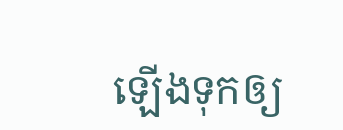ឡើងទុកឲ្យ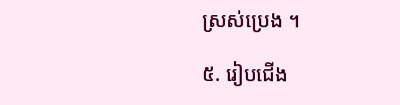ស្រស់ប្រេង ។

៥. រៀបជើង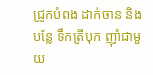ជ្រូកបំពង ដាក់ចាន និងបន្លែ ទឹកត្រីបុក ញ៉ាំជាមួយ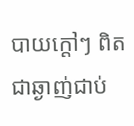បាយក្ដៅៗ ពិតជាឆ្ងាញ់ជាប់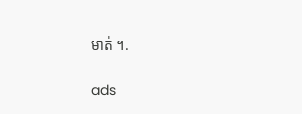មាត់ ។.

ads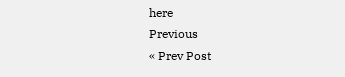here
Previous
« Prev Post